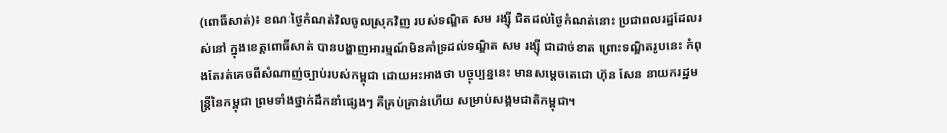(ពោធិ៍សាត់)៖ ខណៈថ្ងៃកំណត់វិលចូលស្រុកវិញ របស់ទណ្ឌិត សម រង្ស៊ី ជិតដល់ថ្ងៃកំណត់នោះ ប្រជាពលរដ្ឋដែលរស់នៅ ក្នុងខេត្តពោធិ៍សាត់ បានបង្ហាញអារម្មណ៍មិនគាំទ្រដល់ទណ្ឌិត សម រង្ស៊ី ជាដាច់ខាត ព្រោះទណ្ឌិតរូបនេះ កំពុងតែរត់គេចពីសំណាញ់ច្បាប់របស់កម្ពុជា ដោយអះអាងថា បច្ចុប្បន្ននេះ មានសម្តេចតេជោ ហ៊ុន សែន នាយករដ្ឋមន្ត្រីនៃកម្ពុជា ព្រមទាំងថ្នាក់ដឹកនាំផ្សេងៗ គឺគ្រប់គ្រាន់ហើយ សម្រាប់សង្គមជាតិកម្ពុជា។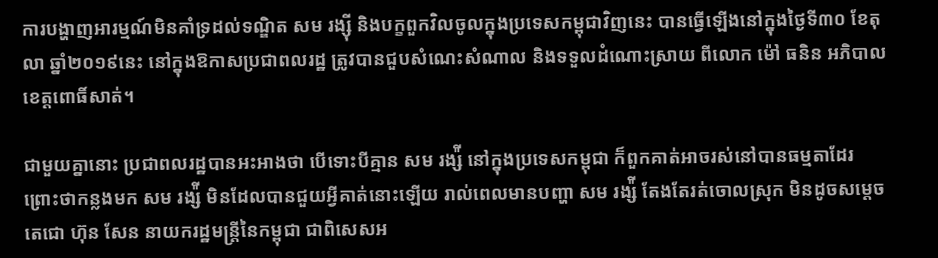ការបង្ហាញអារម្មណ៍មិនគាំទ្រដល់ទណ្ឌិត សម រង្ស៊ី និងបក្ខពួកវិលចូលក្នុងប្រទេសកម្ពុជាវិញនេះ បានធ្វើឡើងនៅក្នុងថ្ងៃទី៣០ ខែតុលា ឆ្នាំ២០១៩នេះ នៅក្នុងឱកាសប្រជាពលរដ្ឋ ត្រូវបានជួបសំណេះសំណាល និងទទួលដំណោះស្រាយ ពីលោក ម៉ៅ ធនិន អភិបាលខេត្តពោធិ៍សាត់។

ជាមួយគ្នានោះ ប្រជាពលរដ្ឋបានអះអាងថា បើទោះបីគ្មាន សម រង្ស៉ី នៅក្នុងប្រទេសកម្ពុជា ក៏ពួកគាត់អាចរស់នៅបានធម្មតាដែរ ព្រោះថាកន្លងមក សម រង្ស៉ី មិនដែលបានជួយអ្វីគាត់នោះឡើយ រាល់ពេលមានបញ្ហា សម រង្ស៉ី តែងតែរត់ចោលស្រុក មិនដូចសម្តេចតេជោ ហ៊ុន សែន នាយករដ្ឋមន្ត្រីនៃកម្ពុជា ជាពិសេសអ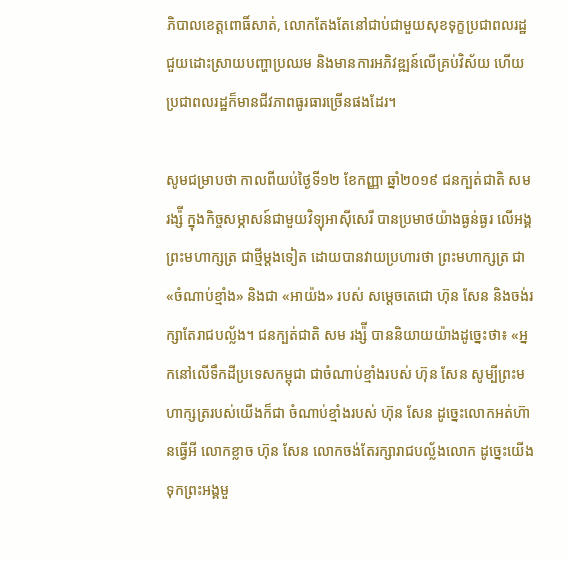ភិបាលខេត្តពោធិ៍សាត់, លោកតែងតែនៅជាប់ជាមួយសុខទុក្ខប្រជាពលរដ្ឋ ជួយដោះស្រាយបញ្ហាប្រឈម និងមានការអភិវឌ្ឍន៍លើគ្រប់វិស័យ ហើយប្រជាពលរដ្ឋក៏មានជីវភាពធូរធារច្រើនផងដែរ។

សូមជម្រាបថា កាលពីយប់ថ្ងៃទី១២ ខែកញ្ញា ឆ្នាំ២០១៩ ជនក្បត់ជាតិ សម រង្ស៉ី ក្នុងកិច្ចសម្ភាសន៍ជាមួយវិទ្យុអាស៊ីសេរី បានប្រមាថយ៉ាងធ្ងន់ធ្ងរ លើអង្គព្រះមហាក្សត្រ ជាថ្មីម្តងទៀត ដោយបានវាយប្រហារថា ព្រះមហាក្សត្រ ជា «ចំណាប់ខ្មាំង» និងជា «អាយ៉ង» របស់ សម្តេចតេជោ ហ៊ុន សែន និងចង់រក្សាតែរាជបល្ល័ង។ ជនក្បត់ជាតិ សម រង្ស៉ី បាននិយាយយ៉ាងដូច្នេះថា៖ «អ្នកនៅលើទឹកដីប្រទេសកម្ពុជា ជាចំណាប់ខ្មាំងរបស់ ហ៊ុន សែន សូម្បីព្រះមហាក្សត្ររបស់យើងក៏ជា ចំណាប់ខ្មាំងរបស់ ហ៊ុន សែន ដូច្នេះលោកអត់ហ៊ានធ្វើអី លោកខ្លាច ហ៊ុន សែន លោកចង់តែរក្សារាជបល្ល័ងលោក ដូច្នេះយើងទុកព្រះអង្គមួ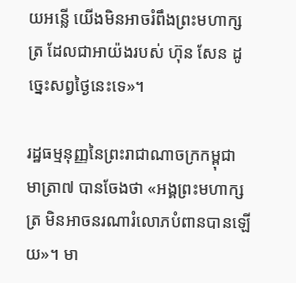យអន្លើ យើងមិនអាចរំពឹងព្រះមហាក្សត្រ ដែលជាអាយ៉ងរបស់ ហ៊ុន សែន ដូច្នេះសព្វថ្ងៃនេះទេ»។

រដ្ឋធម្មនុញ្ញនៃព្រះរាជាណាចក្រកម្ពុជា មាត្រា៧ បានចែងថា «អង្គព្រះមហាក្សត្រ មិនអាចនរណារំលោភបំពានបានឡើយ»។ មា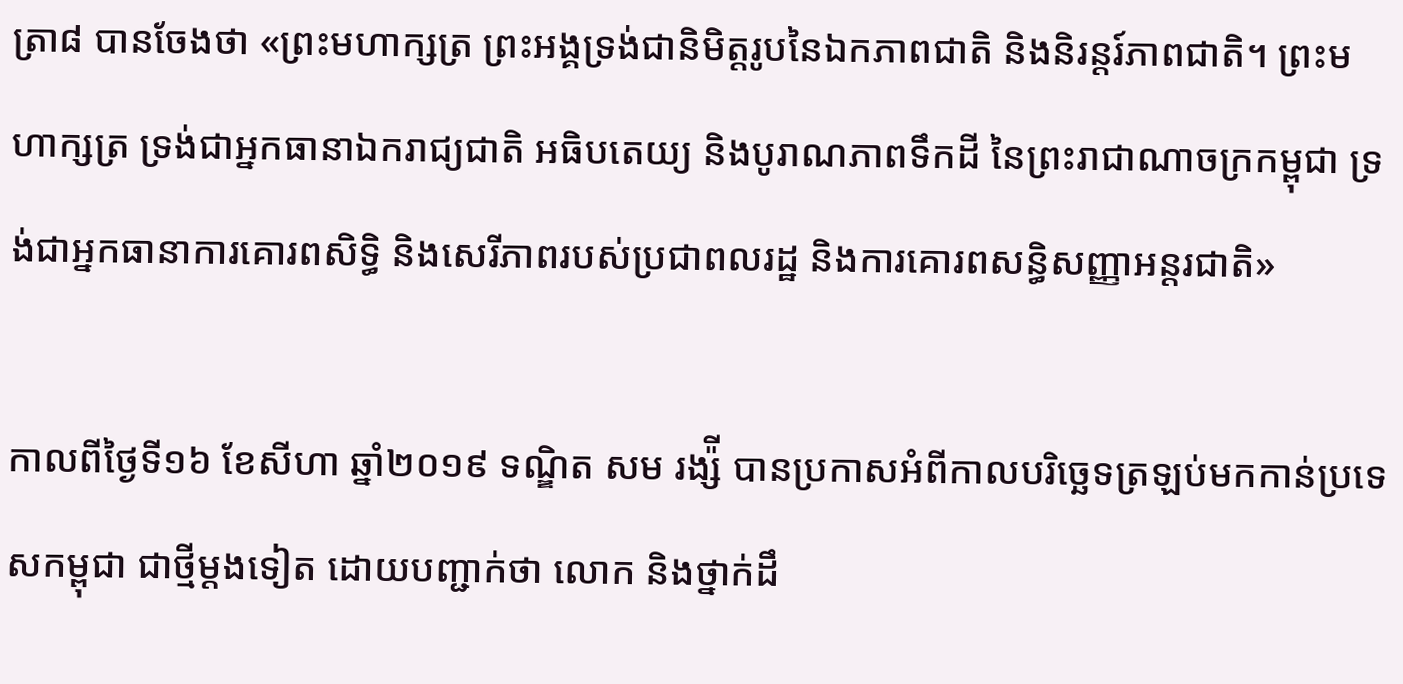ត្រា៨ បានចែងថា «ព្រះមហាក្សត្រ ព្រះអង្គទ្រង់ជានិមិត្តរូបនៃឯកភាពជាតិ និងនិរន្តរ៍ភាពជាតិ។ ព្រះមហាក្សត្រ ទ្រង់ជាអ្នកធានាឯករាជ្យជាតិ អធិបតេយ្យ និងបូរាណភាពទឹកដី នៃព្រះរាជាណាចក្រកម្ពុជា ទ្រង់ជាអ្នកធានាការគោរពសិទ្ធិ និងសេរីភាពរបស់ប្រជាពលរដ្ឋ និងការគោរពសន្ធិសញ្ញាអន្តរជាតិ»

កាលពីថ្ងៃទី១៦ ខែសីហា ឆ្នាំ២០១៩ ទណ្ឌិត សម រង្ស៉ី បានប្រកាសអំពីកាលបរិច្ឆេទត្រឡប់មកកាន់ប្រទេសកម្ពុជា ជាថ្មីម្តងទៀត ដោយបញ្ជាក់ថា លោក និងថ្នាក់ដឹ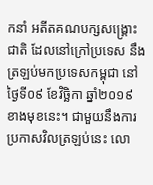កនាំ អតីតគណបក្សសង្រ្គោះជាតិ ដែលនៅក្រៅប្រទេស នឹងត្រឡប់មកប្រទេសកម្ពុជា នៅថ្ងៃទី០៩ ខែវិច្ឆិកា ឆ្នាំ២០១៩ ខាងមុខនេះ។ ជាមួយនឹងការប្រកាសវិលត្រឡប់នេះ លោ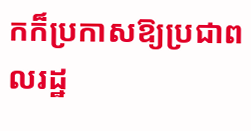កក៏ប្រកាសឱ្យប្រជាពលរដ្ឋ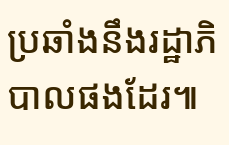ប្រឆាំងនឹងរដ្ឋាភិបាលផងដែរ៕